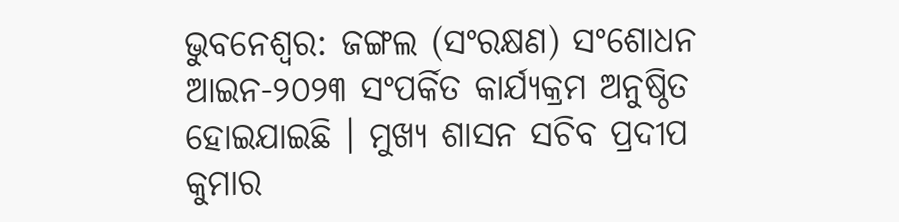ଭୁବନେଶ୍ବର: ଜଙ୍ଗଲ (ସଂରକ୍ଷଣ) ସଂଶୋଧନ ଆଇନ-୨୦୨୩ ସଂପର୍କିତ କାର୍ଯ୍ୟକ୍ରମ ଅନୁଷ୍ଠିତ ହୋଇଯାଇଛି । ମୁଖ୍ୟ ଶାସନ ସଚିବ ପ୍ରଦୀପ କୁମାର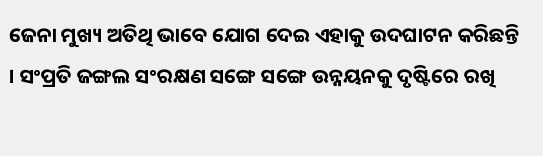ଜେନା ମୁଖ୍ୟ ଅତିଥି ଭାବେ ଯୋଗ ଦେଇ ଏହାକୁ ଉଦଘାଟନ କରିଛନ୍ତି । ସଂପ୍ରତି ଜଙ୍ଗଲ ସଂରକ୍ଷଣ ସଙ୍ଗେ ସଙ୍ଗେ ଉନ୍ନୟନକୁ ଦୃଷ୍ଟିରେ ରଖି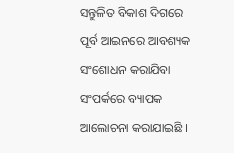ସନ୍ତୁଳିତ ବିକାଶ ଦିଗରେ ପୂର୍ବ ଆଇନରେ ଆବଶ୍ୟକ ସଂଶୋଧନ କରାଯିବା ସଂପର୍କରେ ବ୍ୟାପକ ଆଲୋଚନା କରାଯାଇଛି ।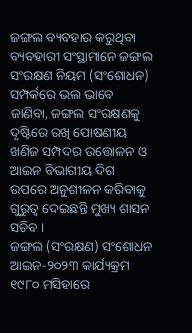ଜଙ୍ଗଲ ବ୍ୟବହାର କରୁଥିବା ବ୍ୟବହାରୀ ସଂସ୍ଥାମାନେ ଜଙ୍ଗଲ ସଂରକ୍ଷଣ ନିୟମ (ସଂଶୋଧନ) ସମ୍ପର୍କରେ ଭଲ ଭାବେ ଜାଣିବା, ଜଙ୍ଗଲ ସଂରକ୍ଷଣକୁ ଦୃଷ୍ଟିରେ ରଖି ପୋଷଣୀୟ ଖଣିଜ ସମ୍ପଦର ଉତ୍ତୋଳନ ଓ ଆଇନ ବିଭାଗୀୟ ଦିଗ ଉପରେ ଅନୁଶୀଳନ କରିବାକୁ ଗୁରୁତ୍ୱ ଦେଇଛନ୍ତି ମୁଖ୍ୟ ଶାସନ ସଚିବ ।
ଜଙ୍ଗଲ (ସଂରକ୍ଷଣ) ସଂଶୋଧନ ଆଇନ-୨୦୨୩ କାର୍ଯ୍ୟକ୍ରମ ୧୯୮୦ ମସିହାରେ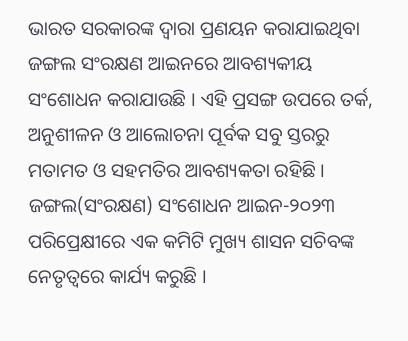ଭାରତ ସରକାରଙ୍କ ଦ୍ୱାରା ପ୍ରଣୟନ କରାଯାଇଥିବା ଜଙ୍ଗଲ ସଂରକ୍ଷଣ ଆଇନରେ ଆବଶ୍ୟକୀୟ ସଂଶୋଧନ କରାଯାଉଛି । ଏହି ପ୍ରସଙ୍ଗ ଉପରେ ତର୍କ, ଅନୁଶୀଳନ ଓ ଆଲୋଚନା ପୂର୍ବକ ସବୁ ସ୍ତରରୁ ମତାମତ ଓ ସହମତିର ଆବଶ୍ୟକତା ରହିଛି । ଜଙ୍ଗଲ(ସଂରକ୍ଷଣ) ସଂଶୋଧନ ଆଇନ-୨୦୨୩ ପରିପ୍ରେକ୍ଷୀରେ ଏକ କମିଟି ମୁଖ୍ୟ ଶାସନ ସଚିବଙ୍କ ନେତୃତ୍ୱରେ କାର୍ଯ୍ୟ କରୁଛି ।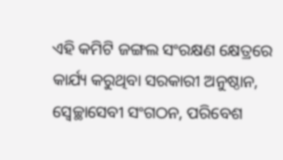ଏହି କମିଟି ଜଙ୍ଗଲ ସଂରକ୍ଷଣ କ୍ଷେତ୍ରରେ କାର୍ଯ୍ୟ କରୁଥିବା ସରକାରୀ ଅନୁଷ୍ଠାନ, ସ୍ବେଚ୍ଛାସେବୀ ସଂଗଠନ, ପରିବେଶ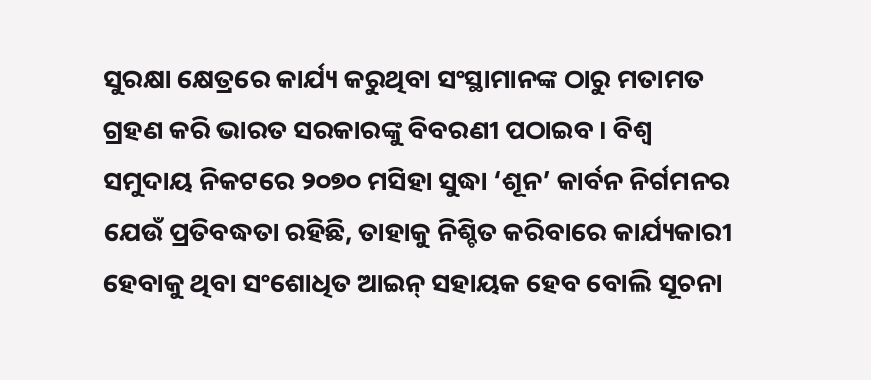ସୁରକ୍ଷା କ୍ଷେତ୍ରରେ କାର୍ଯ୍ୟ କରୁଥିବା ସଂସ୍ଥାମାନଙ୍କ ଠାରୁ ମତାମତ ଗ୍ରହଣ କରି ଭାରତ ସରକାରଙ୍କୁ ବିବରଣୀ ପଠାଇବ । ବିଶ୍ବ ସମୁଦାୟ ନିକଟରେ ୨୦୭୦ ମସିହା ସୁଦ୍ଧା ‘ଶୂନ’ କାର୍ବନ ନିର୍ଗମନର ଯେଉଁ ପ୍ରତିବଦ୍ଧତା ରହିଛି, ତାହାକୁ ନିଶ୍ଚିତ କରିବାରେ କାର୍ଯ୍ୟକାରୀ ହେବାକୁ ଥିବା ସଂଶୋଧିତ ଆଇନ୍ ସହାୟକ ହେବ ବୋଲି ସୂଚନା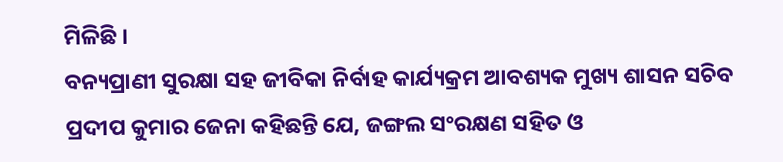ମିଳିଛି ।
ବନ୍ୟପ୍ରାଣୀ ସୁରକ୍ଷା ସହ ଜୀବିକା ନିର୍ବାହ କାର୍ଯ୍ୟକ୍ରମ ଆବଶ୍ୟକ ମୁଖ୍ୟ ଶାସନ ସଚିବ ପ୍ରଦୀପ କୁମାର ଜେନା କହିଛନ୍ତି ଯେ, ଜଙ୍ଗଲ ସଂରକ୍ଷଣ ସହିତ ଓ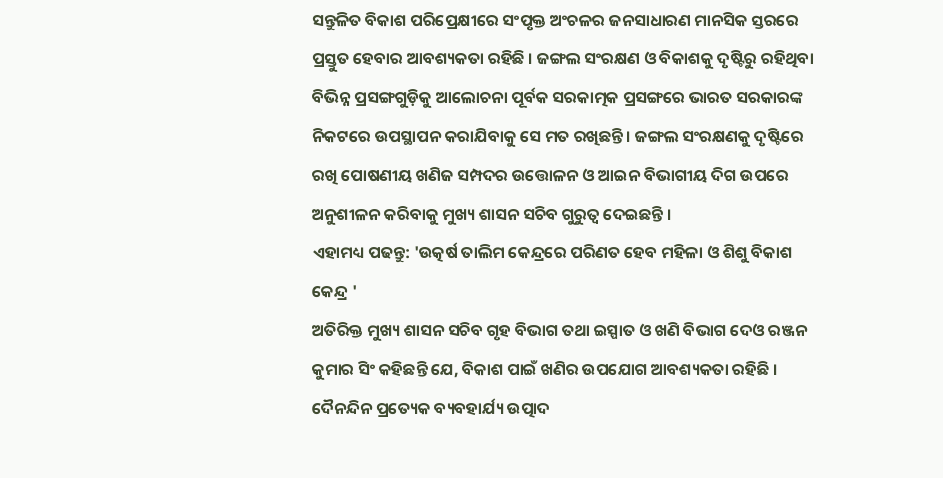ସନ୍ତୁଳିତ ବିକାଶ ପରିପ୍ରେକ୍ଷୀରେ ସଂପୃକ୍ତ ଅଂଚଳର ଜନସାଧାରଣ ମାନସିକ ସ୍ତରରେ ପ୍ରସ୍ତୁତ ହେବାର ଆବଶ୍ୟକତା ରହିଛି । ଜଙ୍ଗଲ ସଂରକ୍ଷଣ ଓ ବିକାଶକୁ ଦୃଷ୍ଟିରୁ ରହିଥିବା ବିଭିନ୍ନ ପ୍ରସଙ୍ଗଗୁଡ଼ିକୁ ଆଲୋଚନା ପୂର୍ବକ ସରକାତ୍ମକ ପ୍ରସଙ୍ଗରେ ଭାରତ ସରକାରଙ୍କ ନିକଟରେ ଉପସ୍ଥାପନ କରାଯିବାକୁ ସେ ମତ ରଖିଛନ୍ତି । ଜଙ୍ଗଲ ସଂରକ୍ଷଣକୁ ଦୃଷ୍ଟିରେ ରଖି ପୋଷଣୀୟ ଖଣିଜ ସମ୍ପଦର ଉତ୍ତୋଳନ ଓ ଆଇନ ବିଭାଗୀୟ ଦିଗ ଉପରେ ଅନୁଶୀଳନ କରିବାକୁ ମୁଖ୍ୟ ଶାସନ ସଚିବ ଗୁରୁତ୍ବ ଦେଇଛନ୍ତି ।
ଏହାମଧ୍ୟ ପଢନ୍ତୁ: 'ଉତ୍କର୍ଷ ତାଲିମ କେନ୍ଦ୍ରରେ ପରିଣତ ହେବ ମହିଳା ଓ ଶିଶୁ ବିକାଶ କେନ୍ଦ୍ର '
ଅତିରିକ୍ତ ମୁଖ୍ୟ ଶାସନ ସଚିବ ଗୃହ ବିଭାଗ ତଥା ଇସ୍ପାତ ଓ ଖଣି ବିଭାଗ ଦେଓ ରଞ୍ଜନ କୁମାର ସିଂ କହିଛନ୍ତି ଯେ, ବିକାଶ ପାଇଁ ଖଣିର ଉପଯୋଗ ଆବଶ୍ୟକତା ରହିଛି । ଦୈନନ୍ଦିନ ପ୍ରତ୍ୟେକ ବ୍ୟବହାର୍ଯ୍ୟ ଉତ୍ପାଦ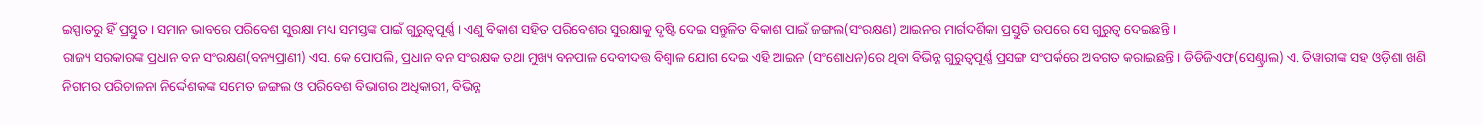ଇସ୍ପାତରୁ ହିଁ ପ୍ରସ୍ତୁତ । ସମାନ ଭାବରେ ପରିବେଶ ସୁରକ୍ଷା ମଧ୍ୟ ସମସ୍ତଙ୍କ ପାଇଁ ଗୁରୁତ୍ୱପୂର୍ଣ୍ଣ । ଏଣୁ ବିକାଶ ସହିତ ପରିବେଶର ସୁରକ୍ଷାକୁ ଦୃଷ୍ଟି ଦେଇ ସନ୍ତୁଳିତ ବିକାଶ ପାଇଁ ଜଙ୍ଗଲ(ସଂରକ୍ଷଣ) ଆଇନର ମାର୍ଗଦର୍ଶିକା ପ୍ରସ୍ତୁତି ଉପରେ ସେ ଗୁରୁତ୍ବ ଦେଇଛନ୍ତି ।
ରାଜ୍ୟ ସରକାରଙ୍କ ପ୍ରଧାନ ବନ ସଂରକ୍ଷଣ(ବନ୍ୟପ୍ରାଣୀ) ଏସ. କେ ପୋପଲି, ପ୍ରଧାନ ବନ ସଂରକ୍ଷକ ତଥା ମୁଖ୍ୟ ବନପାଳ ଦେବୀଦତ୍ତ ବିଶ୍ବାଳ ଯୋଗ ଦେଇ ଏହି ଆଇନ (ସଂଶୋଧନ)ରେ ଥିବା ବିଭିନ୍ନ ଗୁରୁତ୍ୱପୂର୍ଣ୍ଣ ପ୍ରସଙ୍ଗ ସଂପର୍କରେ ଅବଗତ କରାଇଛନ୍ତି । ଡିଡିଜିଏଫ(ସେଣ୍ଟ୍ରାଲ) ଏ. ତିୱାରୀଙ୍କ ସହ ଓଡ଼ିଶା ଖଣି ନିଗମର ପରିଚାଳନା ନିର୍ଦ୍ଦେଶକଙ୍କ ସମେତ ଜଙ୍ଗଲ ଓ ପରିବେଶ ବିଭାଗର ଅଧିକାରୀ, ବିଭିନ୍ନ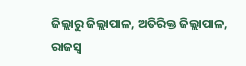ଜିଲ୍ଲାରୁ ଜିଲ୍ଲାପାଳ, ଅତିରିକ୍ତ ଜିଲ୍ଲାପାଳ, ରାଜସ୍ବ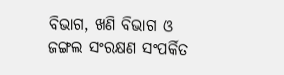ବିଭାଗ, ଖଣି ବିଭାଗ ଓ ଜଙ୍ଗଲ ସଂରକ୍ଷଣ ସଂପର୍କିତ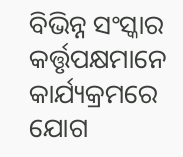ବିଭିନ୍ନ ସଂସ୍କାର କର୍ତ୍ତୃପକ୍ଷମାନେ କାର୍ଯ୍ୟକ୍ରମରେ ଯୋଗ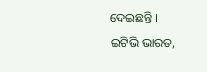ଦେଇଛନ୍ତି ।
ଇଟିଭି ଭାରତ,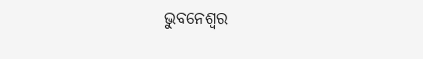ଭୁବନେଶ୍ବର